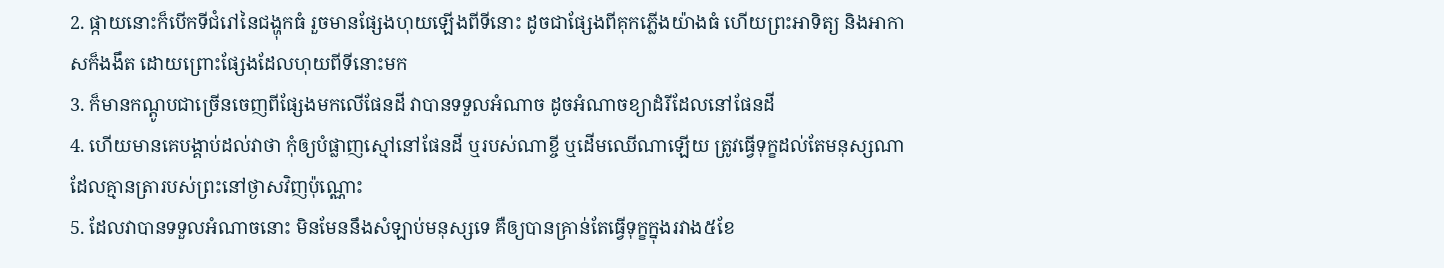2. ផ្កាយនោះក៏បើកទីជំរៅនៃជង្ហុកធំ រួចមានផ្សែងហុយឡើងពីទីនោះ ដូចជាផ្សែងពីគុកភ្លើងយ៉ាងធំ ហើយព្រះអាទិត្យ និងអាកាសក៏ងងឹត ដោយព្រោះផ្សែងដែលហុយពីទីនោះមក
3. ក៏មានកណ្តូបជាច្រើនចេញពីផ្សែងមកលើផែនដី វាបានទទួលអំណាច ដូចអំណាចខ្យាដំរីដែលនៅផែនដី
4. ហើយមានគេបង្គាប់ដល់វាថា កុំឲ្យបំផ្លាញស្មៅនៅផែនដី ឬរបស់ណាខ្ចី ឬដើមឈើណាឡើយ ត្រូវធ្វើទុក្ខដល់តែមនុស្សណា ដែលគ្មានត្រារបស់ព្រះនៅថ្ងាសវិញប៉ុណ្ណោះ
5. ដែលវាបានទទួលអំណាចនោះ មិនមែននឹងសំឡាប់មនុស្សទេ គឺឲ្យបានគ្រាន់តែធ្វើទុក្ខក្នុងរវាង៥ខែ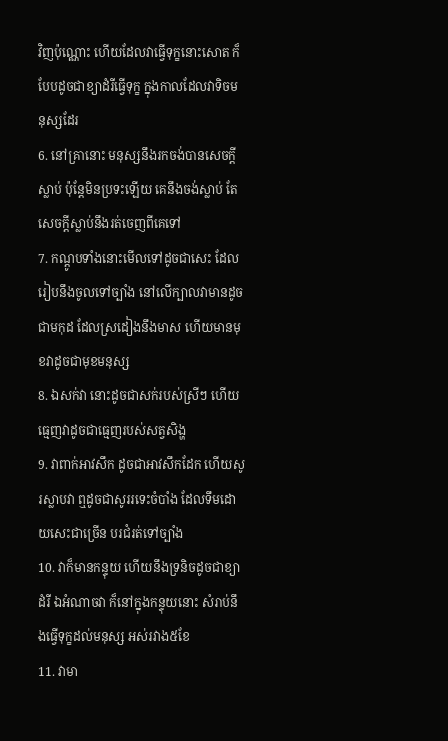វិញប៉ុណ្ណោះ ហើយដែលវាធ្វើទុក្ខនោះសោត ក៏បែបដូចជាខ្យាដំរីធ្វើទុក្ខ ក្នុងកាលដែលវាទិចមនុស្សដែរ
6. នៅគ្រានោះ មនុស្សនឹងរកចង់បានសេចក្ដីស្លាប់ ប៉ុន្តែមិនប្រទះឡើយ គេនឹងចង់ស្លាប់ តែសេចក្ដីស្លាប់នឹងរត់ចេញពីគេទៅ
7. កណ្តូបទាំងនោះមើលទៅដូចជាសេះ ដែលរៀបនឹងចូលទៅច្បាំង នៅលើក្បាលវាមានដូចជាមកុដ ដែលស្រដៀងនឹងមាស ហើយមានមុខវាដូចជាមុខមនុស្ស
8. ឯសក់វា នោះដូចជាសក់របស់ស្រីៗ ហើយធ្មេញវាដូចជាធ្មេញរបស់សត្វសិង្ហ
9. វាពាក់អាវសឹក ដូចជាអាវសឹកដែក ហើយសូរស្លាបវា ឮដូចជាសូររទេះចំបាំង ដែលទឹមដោយសេះជាច្រើន បរជំរត់ទៅច្បាំង
10. វាក៏មានកន្ទុយ ហើយនឹងទ្រនិចដូចជាខ្យាដំរី ឯអំណាចវា ក៏នៅក្នុងកន្ទុយនោះ សំរាប់នឹងធ្វើទុក្ខដល់មនុស្ស អស់រវាង៥ខែ
11. វាមា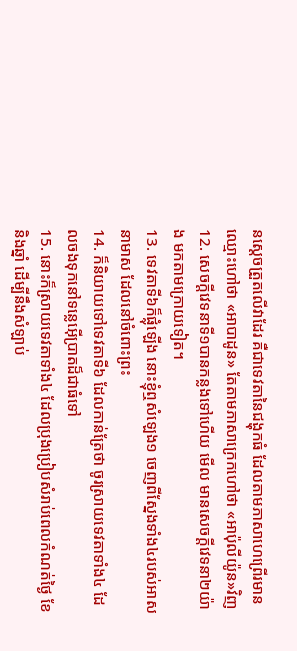នស្តេចត្រួតលើវាដែរ គឺជាទេវតានៃជង្ហុកធំ ដែលតាមភាសាហេព្រើរមានឈ្មោះហៅថា «អាបាដូន» តែតាមភាសាក្រេកហៅថា «អាប៉ុលីយ៉ូន»វិញ
12. សេចក្ដីវេទនាទី១បានកន្លងទៅហើយ មើល មានសេចក្ដីវេទនា២យ៉ាង មកតាមក្រោយទៀត។
13. ទេវតាទី៦ក៏ផ្លុំឡើង នោះខ្ញុំឮសំឡេង១ ចេញពីស្នែងទាំង៤របស់អាសនាមាស ដែលនៅចំពោះព្រះ
14. ក៏និយាយទៅទេវតាទី៦ ដែលកាន់ត្រែថា ចូរស្រាយទេវតាទាំង៤ ដែលចងទុកនៅទន្លេអ៊ើប្រាតដ៏ជាធំទៅ
15. នោះក៏ស្រាយទេវតាទាំង៤ ដែលប្រុងប្រៀបសំរាប់ពេលកំណត់ថ្ងៃ ខែ និងឆ្នាំ ដើម្បីនឹងសំឡាប់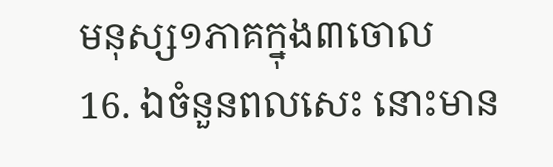មនុស្ស១ភាគក្នុង៣ចោល
16. ឯចំនួនពលសេះ នោះមាន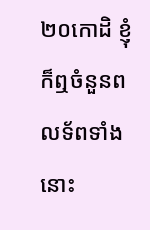២០កោដិ ខ្ញុំក៏ឮចំនួនពលទ័ពទាំងនោះ